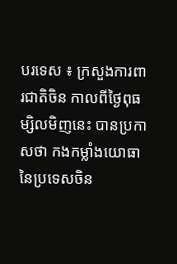បរទេស ៖ ក្រសួងការពារជាតិចិន កាលពីថ្ងៃពុធម្សិលមិញនេះ បានប្រកាសថា កងកម្លាំងយោធា នៃប្រទេសចិន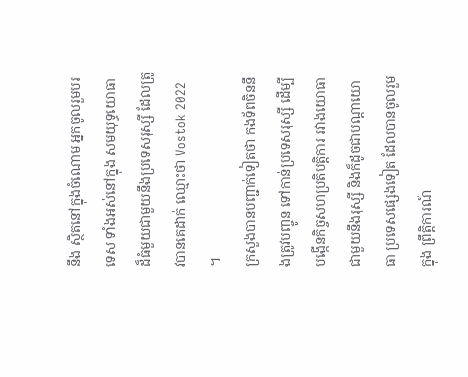នឹង ស្ថិតនៅក្នុងចំណោម អ្នកចូលរួមបរទេស ទាំងអស់នៅក្នុង សមយុទ្ធយោធា ដ៏ធំមួយជាមួយនឹងប្រទេសរុស្សី ដែលត្រូវបានគេដាក់ ឈ្មោះថា Vostok 2022 ។
ក្រសួងបានបញ្ជាក់ទៀតថា កងទ័ពចិននឹងត្រូវបញ្ចូន ទៅកាន់ប្រទេសរុស្សី ដើម្បីបង្កើនកិច្ចសហប្រតិបត្តិការ រវាងយោធាជាមួយនឹងរុស្សី និងក៏ដូចជាបណ្តាយោធា ប្រទេសផ្សេងទៀត ដែលបានចូលរួមក្នុង ព្រឹត្តិការណ៍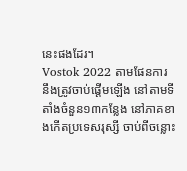នេះផងដែរ។
Vostok 2022 តាមផែនការ នឹងត្រូវចាប់ផ្តើមឡើង នៅតាមទីតាំងចំនួន១៣កន្លែង នៅភាគខាងកើតប្រទេសរុស្សី ចាប់ពីចន្លោះ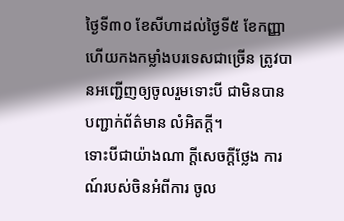ថ្ងៃទី៣០ ខែសីហាដល់ថ្ងៃទី៥ ខែកញ្ញា ហើយកងកម្លាំងបរទេសជាច្រើន ត្រូវបានអញ្ជើញឲ្យចូលរួមទោះបី ជាមិនបានបញ្ជាក់ព័ត៌មាន លំអិតក្តី។
ទោះបីជាយ៉ាងណា ក្តីសេចក្តីថ្លែង ការណ៍របស់ចិនអំពីការ ចូល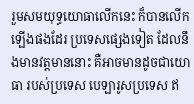រួមសមយុទ្ធយោធាលើកនេះ ក៏បានលើកឡើងផងដែរ ប្រទេសផ្សេងទៀត ដែលនឹងមានវត្តមាននោះ គឺអាចមានដូចជាយោធា របស់ប្រទេស បេឡារូសប្រទេស ឥ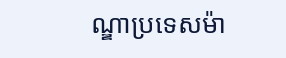ណ្ឌាប្រទេសម៉ា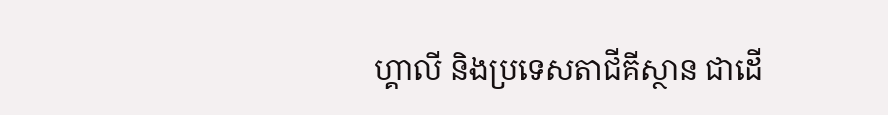ហ្គាលី និងប្រទេសតាជីគីស្ថាន ជាដើ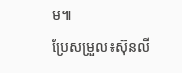ម៕
ប្រែសម្រួល៖ស៊ុនលី